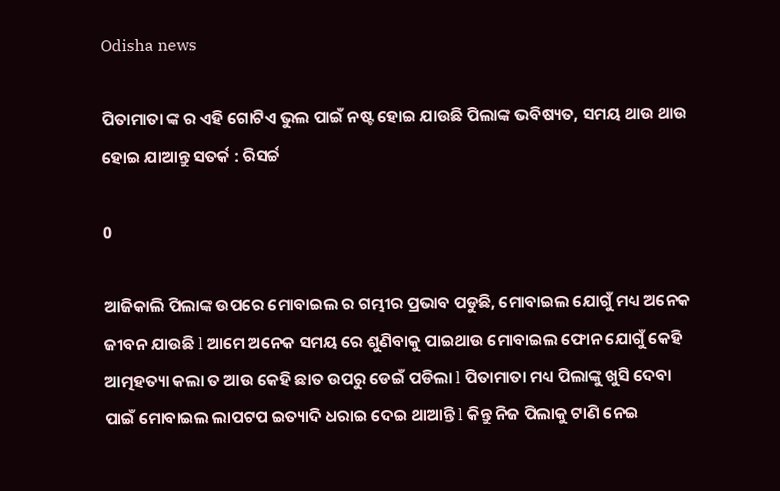Odisha news

ପିତାମାତା ଙ୍କ ର ଏହି ଗୋଟିଏ ଭୁଲ ପାଇଁ ନଷ୍ଟ ହୋଇ ଯାଉଛି ପିଲାଙ୍କ ଭବିଷ୍ୟତ, ସମୟ ଥାଉ ଥାଉ ହୋଇ ଯାଆନ୍ତୁ ସତର୍କ : ରିସର୍ଚ୍ଚ

0

ଆଜିକାଲି ପିଲାଙ୍କ ଉପରେ ମୋବାଇଲ ର ଗମ୍ଭୀର ପ୍ରଭାବ ପଡୁଛି, ମୋବାଇଲ ଯୋଗୁଁ ମଧ୍ୟ ଅନେକ ଜୀବନ ଯାଉଛି l ଆମେ ଅନେକ ସମୟ ରେ ଶୁଣିବାକୁ ପାଇଥାଉ ମୋବାଇଲ ଫୋନ ଯୋଗୁଁ କେହି ଆତ୍ମହତ୍ୟା କଲା ତ ଆଉ କେହି ଛାତ ଉପରୁ ଡେଇଁ ପଡିଲା l ପିତାମାତା ମଧ୍ୟ ପିଲାଙ୍କୁ ଖୁସି ଦେବା ପାଇଁ ମୋବାଇଲ ଲାପଟପ ଇତ୍ୟାଦି ଧରାଇ ଦେଇ ଥାଆନ୍ତି l କିନ୍ତୁ ନିଜ ପିଲାକୁ ଟାଣି ନେଇ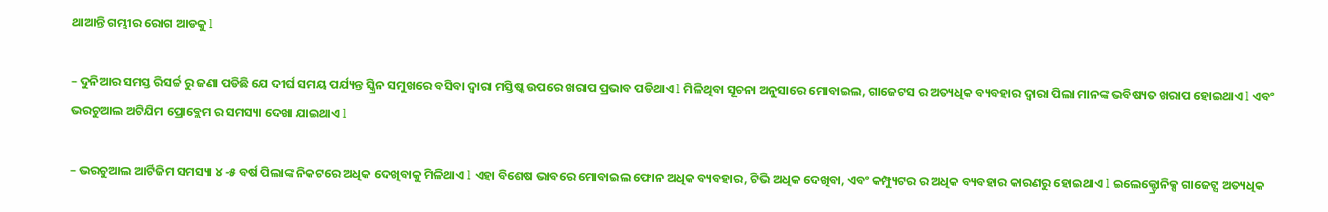ଥାଆନ୍ତି ଗମ୍ଭୀର ରୋଗ ଆଡକୁ l

– ଦୁନିଆର ସମସ୍ତ ରିସର୍ଚ୍ଚ ରୁ ଜଣା ପଡିଛି ଯେ ଦୀର୍ଘ ସମୟ ପର୍ଯ୍ୟନ୍ତ ସ୍କ୍ରିନ ସମୁଖରେ ବସିବା ଦ୍ୱାରା ମସ୍ତିଷ୍କ ଉପରେ ଖରାପ ପ୍ରଭାବ ପଡିଥାଏ l ମିଳିଥିବା ସୂଚନା ଅନୁସାରେ ମୋବାଇଲ, ଗାଜେଟସ ର ଅତ୍ୟଧିକ ବ୍ୟବହାର ଦ୍ୱାରା ପିଲା ମାନଙ୍କ ଭବିଷ୍ୟତ ଖରାପ ହୋଇଥାଏ l ଏବଂ ଭରଚୁଆଲ ଅଟିଯିମ ପ୍ରୋବ୍ଲେମ ର ସମସ୍ୟା ଦେଖା ଯାଇଥାଏ l

– ଭରଚୁଆଲ ଆର୍ଟିଜିମ ସମସ୍ୟା ୪ -୫ ବର୍ଷ ପିଲାଙ୍କ ନିକଟରେ ଅଧିକ ଦେଖିବାକୁ ମିଳିଥାଏ l ଏହା ବିଶେଷ ଭାବରେ ମୋବାଇଲ ଫୋନ ଅଧିକ ବ୍ୟବହାର, ଟିଭି ଅଧିକ ଦେଖିବା, ଏବଂ କମ୍ପ୍ୟୁଟର ର ଅଧିକ ବ୍ୟବହାର କାରଣରୁ ହୋଇଥାଏ l ଇଲେକ୍ଟ୍ରୋନିକ୍ସ ଗାଜେଟ୍ସ ଅତ୍ୟଧିକ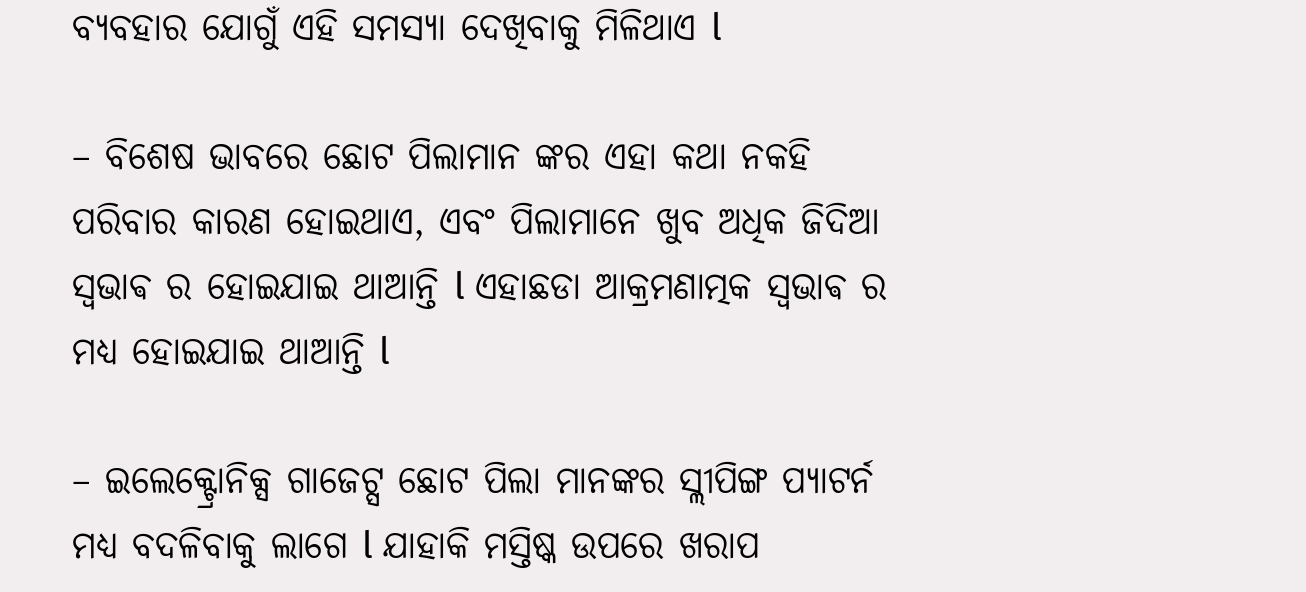ବ୍ୟବହାର ଯୋଗୁଁ ଏହି ସମସ୍ୟା ଦେଖିବାକୁ ମିଳିଥାଏ l

– ବିଶେଷ ଭାବରେ ଛୋଟ ପିଲାମାନ ଙ୍କର ଏହା କଥା ନକହି ପରିବାର କାରଣ ହୋଇଥାଏ, ଏବଂ ପିଲାମାନେ ଖୁବ ଅଧିକ ଜିଦିଆ ସ୍ଵଭାଵ ର ହୋଇଯାଇ ଥାଆନ୍ତି l ଏହାଛଡା ଆକ୍ରମଣାତ୍ମକ ସ୍ଵଭାଵ ର ମଧ୍ୟ ହୋଇଯାଇ ଥାଆନ୍ତି l

– ଇଲେକ୍ଟ୍ରୋନିକ୍ସ ଗାଜେଟ୍ସ ଛୋଟ ପିଲା ମାନଙ୍କର ସ୍ଲୀପିଙ୍ଗ ପ୍ୟାଟର୍ନ ମଧ୍ୟ ବଦଳିବାକୁ ଲାଗେ l ଯାହାକି ମସ୍ତିଷ୍କ ଉପରେ ଖରାପ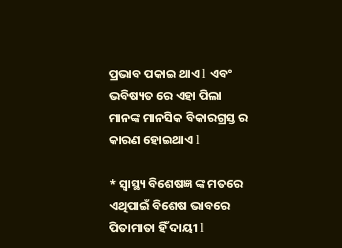ପ୍ରଭାବ ପକାଇ ଥାଏ l ଏବଂ ଭବିଷ୍ୟତ ରେ ଏହା ପିଲା ମାନଙ୍କ ମାନସିକ ବିକାରଗ୍ରସ୍ତ ର କାରଣ ହୋଇଥାଏ l

* ସ୍ୱାସ୍ଥ୍ୟ ବିଶେଷଜ୍ଞ ଙ୍କ ମତରେ ଏଥିପାଇଁ ବିଶେଷ ଭାବରେ ପିତାମାତା ହିଁ ଦାୟୀ l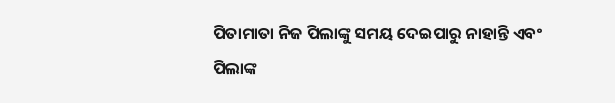ପିତାମାତା ନିଜ ପିଲାଙ୍କୁ ସମୟ ଦେଇପାରୁ ନାହାନ୍ତି ଏବଂ ପିଲାଙ୍କ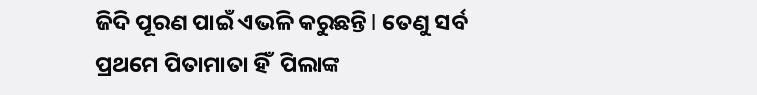ଜିଦି ପୂରଣ ପାଇଁ ଏଭଳି କରୁଛନ୍ତି l ତେଣୁ ସର୍ବ ପ୍ରଥମେ ପିତାମାତା ହିଁ  ପିଲାଙ୍କ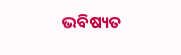ଭବିଷ୍ୟତ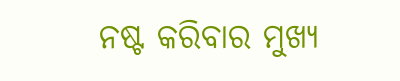ନଷ୍ଟ କରିବାର ମୁଖ୍ୟ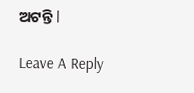ଅଟନ୍ତି l

Leave A Reply